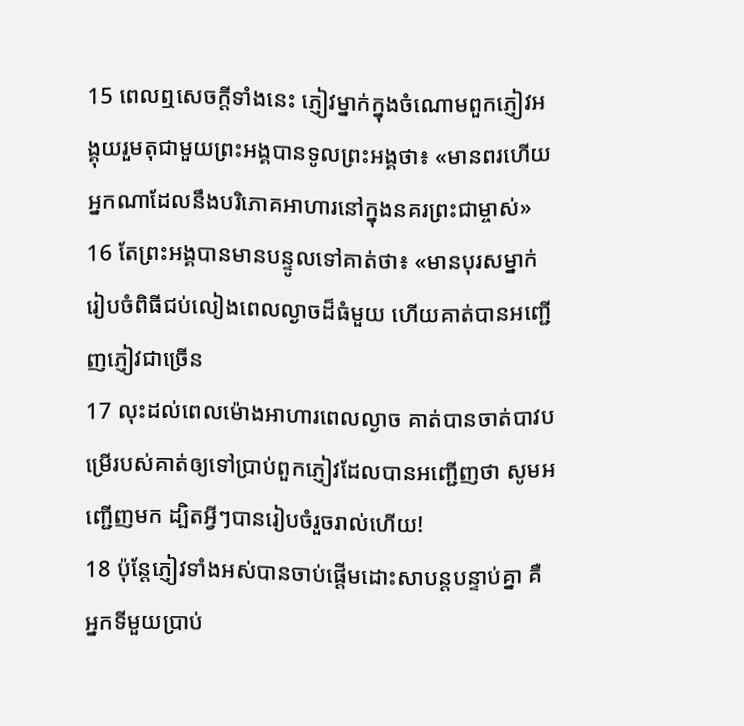15 ពេលឮសេចក្ដីទាំងនេះ ភ្ញៀវម្នាក់ក្នុងចំណោមពួកភ្ញៀវអង្គុយរួមតុជាមួយព្រះអង្គបានទូលព្រះអង្គថា៖ «មានពរហើយ អ្នកណាដែលនឹងបរិភោគអាហារនៅក្នុងនគរព្រះជាម្ចាស់»
16 តែព្រះអង្គបានមានបន្ទូលទៅគាត់ថា៖ «មានបុរសម្នាក់រៀបចំពិធីជប់លៀងពេលល្ងាចដ៏ធំមួយ ហើយគាត់បានអញ្ជើញភ្ញៀវជាច្រើន
17 លុះដល់ពេលម៉ោងអាហារពេលល្ងាច គាត់បានចាត់បាវបម្រើរបស់គាត់ឲ្យទៅប្រាប់ពួកភ្ញៀវដែលបានអញ្ជើញថា សូមអញ្ជើញមក ដ្បិតអ្វីៗបានរៀបចំរួចរាល់ហើយ!
18 ប៉ុន្ដែភ្ញៀវទាំងអស់បានចាប់ផ្ដើមដោះសាបន្ដបន្ទាប់គ្នា គឺអ្នកទីមួយប្រាប់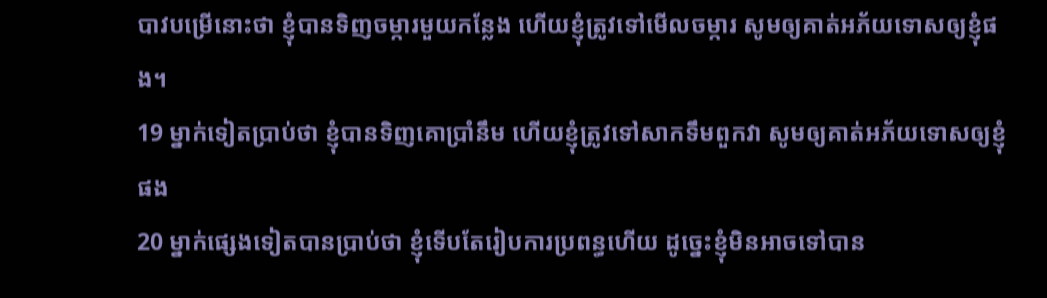បាវបម្រើនោះថា ខ្ញុំបានទិញចម្ការមួយកន្លែង ហើយខ្ញុំត្រូវទៅមើលចម្ការ សូមឲ្យគាត់អភ័យទោសឲ្យខ្ញុំផង។
19 ម្នាក់ទៀតប្រាប់ថា ខ្ញុំបានទិញគោប្រាំនឹម ហើយខ្ញុំត្រូវទៅសាកទឹមពួកវា សូមឲ្យគាត់អភ័យទោសឲ្យខ្ញុំផង
20 ម្នាក់ផ្សេងទៀតបានប្រាប់ថា ខ្ញុំទើបតែរៀបការប្រពន្ធហើយ ដូច្នេះខ្ញុំមិនអាចទៅបាន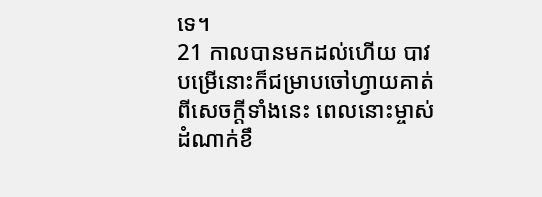ទេ។
21 កាលបានមកដល់ហើយ បាវបម្រើនោះក៏ជម្រាបចៅហ្វាយគាត់ពីសេចក្ដីទាំងនេះ ពេលនោះម្ចាស់ដំណាក់ខឹ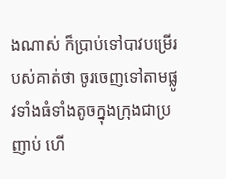ងណាស់ ក៏ប្រាប់ទៅបាវបម្រើរបស់គាត់ថា ចូរចេញទៅតាមផ្លូវទាំងធំទាំងតូចក្នុងក្រុងជាប្រញាប់ ហើ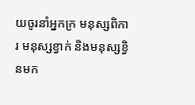យចូរនាំអ្នកក្រ មនុស្សពិការ មនុស្សខ្វាក់ និងមនុស្សខ្វិនមក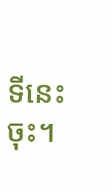ទីនេះចុះ។